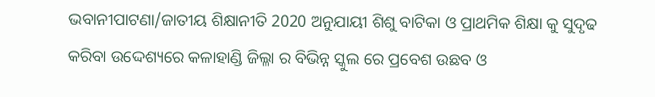ଭବାନୀପାଟଣା/ଜାତୀୟ ଶିକ୍ଷାନୀତି 2020 ଅନୁଯାୟୀ ଶିଶୁ ବାଟିକା ଓ ପ୍ରାଥମିକ ଶିକ୍ଷା କୁ ସୁଦୃଢ କରିବା ଉଦ୍ଦେଶ୍ୟରେ କଳାହାଣ୍ଡି ଜିଲ୍ଳା ର ବିଭିନ୍ନ ସ୍କୁଲ ରେ ପ୍ରବେଶ ଉଛବ ଓ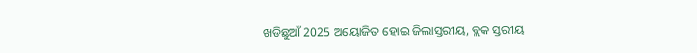ଖଡିଛୁଆଁ 2025 ଅୟୋଜିତ ହୋଇ ଜିଲାସ୍ତରୀୟ, ବ୍ଲକ ସ୍ତରୀୟ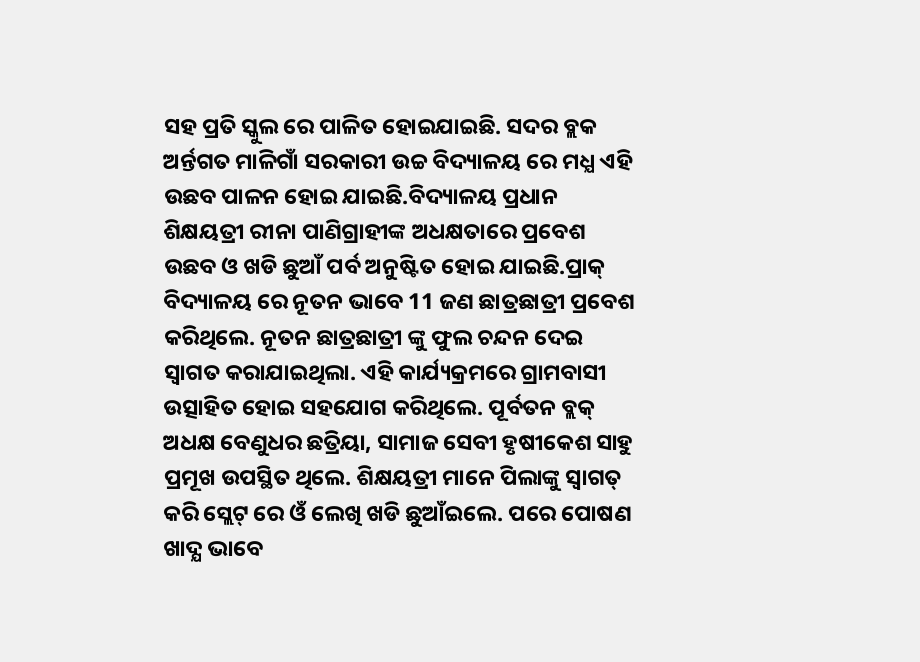ସହ ପ୍ରତି ସ୍କୁଲ ରେ ପାଳିତ ହୋଇଯାଇଛି. ସଦର ବ୍ଲକ ଅର୍ନ୍ତଗତ ମାଳିଗାଁ ସରକାରୀ ଉଚ୍ଚ ବିଦ୍ୟାଳୟ ରେ ମଧ୍ଯ ଏହି ଉଛବ ପାଳନ ହୋଇ ଯାଇଛି.ବିଦ୍ୟାଳୟ ପ୍ରଧାନ ଶିକ୍ଷୟତ୍ରୀ ରୀନା ପାଣିଗ୍ରାହୀଙ୍କ ଅଧକ୍ଷତାରେ ପ୍ରବେଶ ଉଛବ ଓ ଖଡି ଛୁଆଁ ପର୍ବ ଅନୁଷ୍ଟିତ ହୋଇ ଯାଇଛି.ପ୍ରାକ୍ ବିଦ୍ୟାଳୟ ରେ ନୂତନ ଭାବେ 11 ଜଣ ଛାତ୍ରଛାତ୍ରୀ ପ୍ରବେଶ କରିଥିଲେ. ନୂତନ ଛାତ୍ରଛାତ୍ରୀ ଙ୍କୁ ଫୁଲ ଚନ୍ଦନ ଦେଇ ସ୍ଵାଗତ କରାଯାଇଥିଲା. ଏହି କାର୍ଯ୍ୟକ୍ରମରେ ଗ୍ରାମବାସୀ ଉତ୍ସାହିତ ହୋଇ ସହଯୋଗ କରିଥିଲେ. ପୂର୍ବତନ ବ୍ଲକ୍ ଅଧକ୍ଷ ବେଣୁଧର ଛତ୍ରିୟା, ସାମାଜ ସେବୀ ହୃଷୀକେଶ ସାହୁ ପ୍ରମୂଖ ଉପସ୍ଥିତ ଥିଲେ. ଶିକ୍ଷୟତ୍ରୀ ମାନେ ପିଲାଙ୍କୁ ସ୍ୱାଗତ୍ କରି ସ୍ଲେଟ୍ ରେ ଓଁ ଲେଖି ଖଡି ଛୁଆଁଇଲେ. ପରେ ପୋଷଣ ଖାଦ୍ଯ ଭାବେ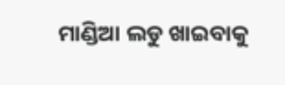ମାଣ୍ଡିଆ ଲଡୁ ଖାଇବାକୁ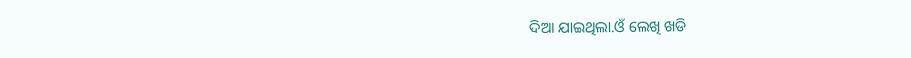ଦିଆ ଯାଇଥିଲା.ଓଁ ଲେଖି ଖଡି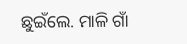ଛୁଇଁଲେ. ମାଳି ଗାଁ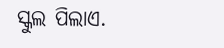ସ୍କୁଲ ପିଲାଏ.